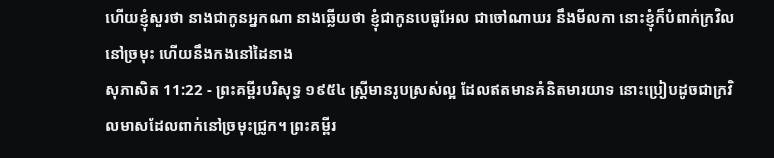ហើយខ្ញុំសួរថា នាងជាកូនអ្នកណា នាងឆ្លើយថា ខ្ញុំជាកូនបេធូអែល ជាចៅណាឃរ នឹងមីលកា នោះខ្ញុំក៏បំពាក់ក្រវិលនៅច្រមុះ ហើយនឹងកងនៅដៃនាង
សុភាសិត 11:22 - ព្រះគម្ពីរបរិសុទ្ធ ១៩៥៤ ស្ត្រីមានរូបស្រស់ល្អ ដែលឥតមានគំនិតមារយាទ នោះប្រៀបដូចជាក្រវិលមាសដែលពាក់នៅច្រមុះជ្រូក។ ព្រះគម្ពីរ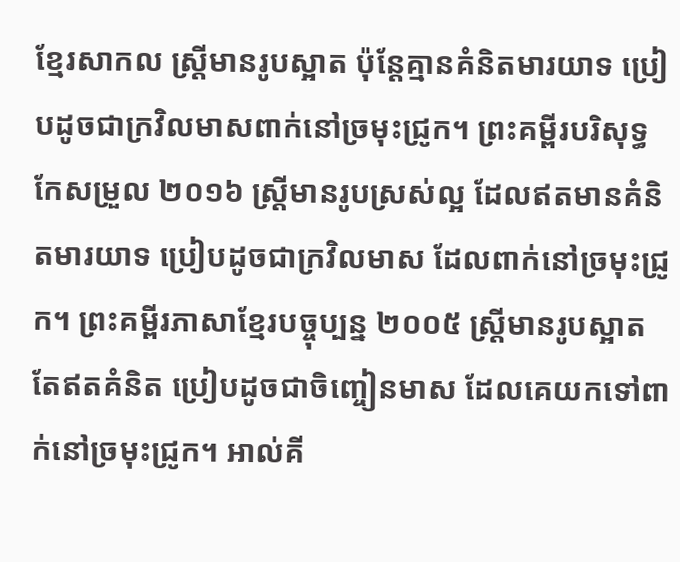ខ្មែរសាកល ស្ត្រីមានរូបស្អាត ប៉ុន្តែគ្មានគំនិតមារយាទ ប្រៀបដូចជាក្រវិលមាសពាក់នៅច្រមុះជ្រូក។ ព្រះគម្ពីរបរិសុទ្ធកែសម្រួល ២០១៦ ស្ត្រីមានរូបស្រស់ល្អ ដែលឥតមានគំនិតមារយាទ ប្រៀបដូចជាក្រវិលមាស ដែលពាក់នៅច្រមុះជ្រូក។ ព្រះគម្ពីរភាសាខ្មែរបច្ចុប្បន្ន ២០០៥ ស្ត្រីមានរូបស្អាតតែឥតគំនិត ប្រៀបដូចជាចិញ្ចៀនមាស ដែលគេយកទៅពាក់នៅច្រមុះជ្រូក។ អាល់គី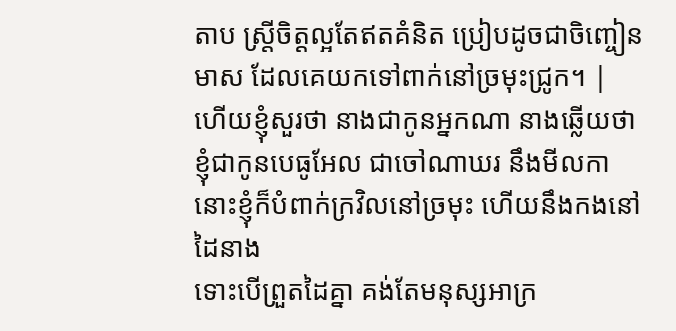តាប ស្ត្រីចិត្តល្អតែឥតគំនិត ប្រៀបដូចជាចិញ្ចៀនមាស ដែលគេយកទៅពាក់នៅច្រមុះជ្រូក។ |
ហើយខ្ញុំសួរថា នាងជាកូនអ្នកណា នាងឆ្លើយថា ខ្ញុំជាកូនបេធូអែល ជាចៅណាឃរ នឹងមីលកា នោះខ្ញុំក៏បំពាក់ក្រវិលនៅច្រមុះ ហើយនឹងកងនៅដៃនាង
ទោះបើព្រួតដៃគ្នា គង់តែមនុស្សអាក្រ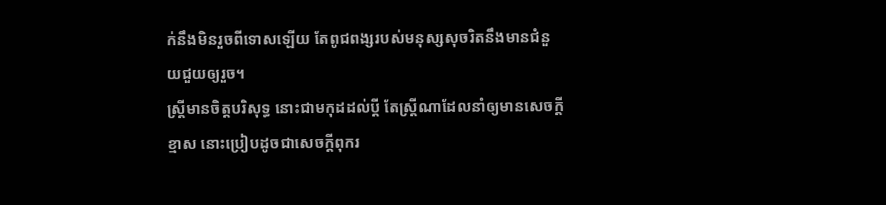ក់នឹងមិនរួចពីទោសឡើយ តែពូជពង្សរបស់មនុស្សសុចរិតនឹងមានជំនួយជួយឲ្យរួច។
ស្ត្រីមានចិត្តបរិសុទ្ធ នោះជាមកុដដល់ប្ដី តែស្ត្រីណាដែលនាំឲ្យមានសេចក្ដីខ្មាស នោះប្រៀបដូចជាសេចក្ដីពុករ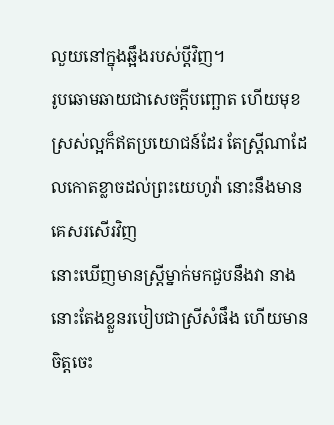លួយនៅក្នុងឆ្អឹងរបស់ប្ដីវិញ។
រូបឆោមឆាយជាសេចក្ដីបញ្ឆោត ហើយមុខស្រស់ល្អក៏ឥតប្រយោជន៍ដែរ តែស្ត្រីណាដែលកោតខ្លាចដល់ព្រះយេហូវ៉ា នោះនឹងមានគេសរសើរវិញ
នោះឃើញមានស្ត្រីម្នាក់មកជួបនឹងវា នាងនោះតែងខ្លួនរបៀបជាស្រីសំផឹង ហើយមានចិត្តចេះ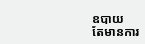ឧបាយ
តែមានការ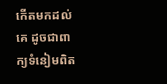កើតមកដល់គេ ដូចជាពាក្យទំនៀមពិត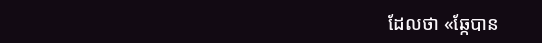ដែលថា «ឆ្កែបាន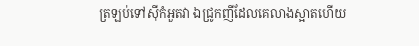ត្រឡប់ទៅស៊ីកំអួតវា ឯជ្រូកញីដែលគេលាងស្អាតហើយ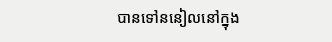បានទៅននៀលនៅក្នុង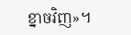ខ្នាចវិញ»។